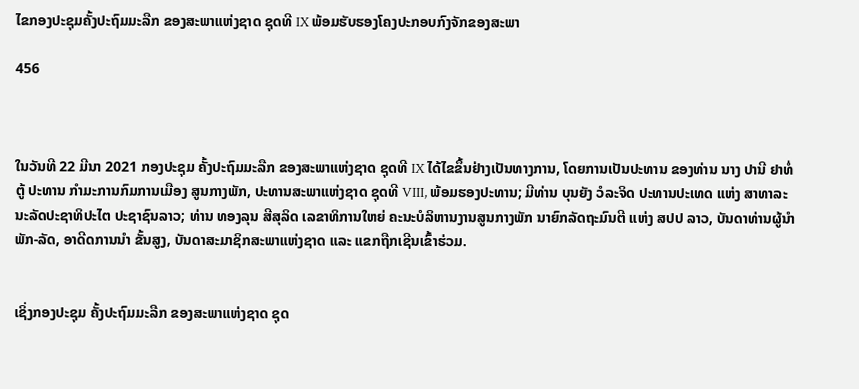ໄຂກອງປະຊຸມຄັ້ງປະຖົມມະລືກ ຂອງສະພາແຫ່ງຊາດ ຊຸດທີ IX ພ້ອມຮັບຮອງໂຄງປະກອບກົງຈັກຂອງສະພາ

456



ໃນວັນທີ 22 ມີນາ 2021 ກອງປະຊຸມ ຄັ້ງປະຖົມມະລືກ ຂອງສະພາແຫ່ງຊາດ ຊຸດທີ IX ໄດ້ໄຂຂຶ້ນຢ່າງເປັນທາງການ, ໂດຍການເປັນປະທານ ຂອງທ່ານ ນາງ ປານີ ຢາທໍ່ຕູ້ ປະທານ ກຳມະການກົມການເມືອງ ສູນກາງພັກ, ປະທານສະພາແຫ່ງຊາດ ຊຸດທີ VIII, ພ້ອມຮອງປະທານ; ມີທ່ານ ບຸນຍັງ ວໍລະຈິດ ປະທານປະເທດ ແຫ່ງ ສາທາລະນະລັດປະຊາທິປະໄຕ ປະຊາຊົນລາວ; ທ່ານ ທອງລຸນ ສີສຸລິດ ເລຂາທິການໃຫຍ່ ຄະນະບໍລິຫານງານສູນກາງພັກ ນາຍົກລັດຖະມົນຕີ ແຫ່ງ ສປປ ລາວ, ບັນດາທ່ານຜູ້ນຳພັກ-ລັດ, ອາດີດການນຳ ຂັ້ນສູງ, ບັນດາສະມາຊິກສະພາແຫ່ງຊາດ ແລະ ແຂກຖືກເຊີນເຂົ້າຮ່ວມ.


ເຊິ່ງກອງປະຊຸມ ຄັ້ງປະຖົມມະລືກ ຂອງສະພາແຫ່ງຊາດ ຊຸດ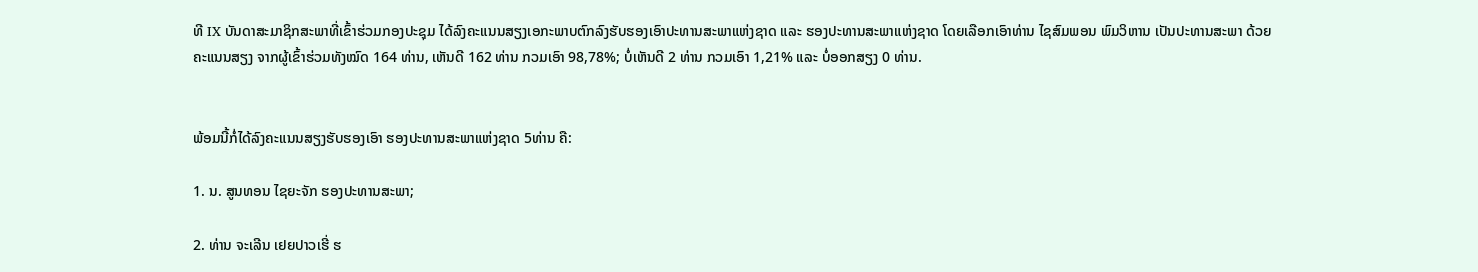ທີ IX ບັນດາສະມາຊິກສະພາທີ່ເຂົ້າຮ່ວມກອງປະຊຸມ ໄດ້ລົງຄະແນນສຽງເອກະພາບຕົກລົງຮັບຮອງເອົາປະທານສະພາແຫ່ງຊາດ ແລະ ຮອງປະທານສະພາແຫ່ງຊາດ ໂດຍເລືອກເອົາທ່ານ ໄຊສົມພອນ ພົມວິຫານ ເປັນປະທານສະພາ ດ້ວຍຄະແນນສຽງ ຈາກຜູ້ເຂົ້າຮ່ວມທັງໝົດ 164 ທ່ານ, ເຫັນດີ 162 ທ່ານ ກວມເອົາ 98,78%; ບໍ່ເຫັນດີ 2 ທ່ານ ກວມເອົາ 1,21% ແລະ ບໍ່ອອກສຽງ 0 ທ່ານ.


ພ້ອມນີ້ກໍ່ໄດ້ລົງຄະແນນສຽງຮັບຮອງເອົາ ຮອງປະທານສະພາແຫ່ງຊາດ 5ທ່ານ ຄື:

1. ນ. ສູນທອນ ໄຊຍະຈັກ ຮອງປະທານສະພາ;

2. ທ່ານ ຈະເລີນ ເຢຍປາວເຮີ່ ຮ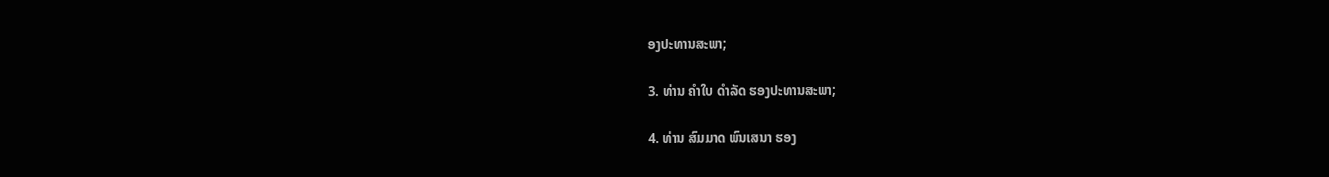ອງປະທານສະພາ;

3. ທ່ານ ຄໍາໃບ ດໍາລັດ ຮອງປະທານສະພາ;

4. ທ່ານ ສົມມາດ ພົນເສນາ ຮອງ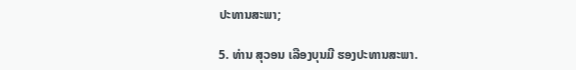ປະທານສະພາ;

5. ທ່ານ ສຸວອນ ເລືອງບຸນມີ ຮອງປະທານສະພາ.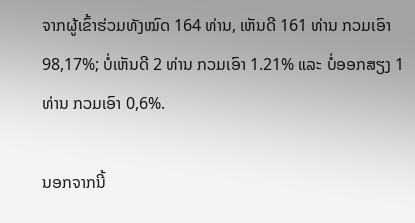ຈາກຜູ້ເຂົ້າຮ່ວມທັງໝົດ 164 ທ່ານ, ເຫັນດີ 161 ທ່ານ ກວມເອົາ 98,17%; ບໍ່ເຫັນດີ 2 ທ່ານ ກວມເອົາ 1.21% ແລະ ບໍ່ອອກສຽງ 1 ທ່ານ ກວມເອົາ 0,6%.

ນອກຈາກນີ້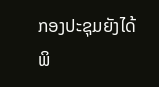ກອງປະຊຸມຍັງໄດ້ພິ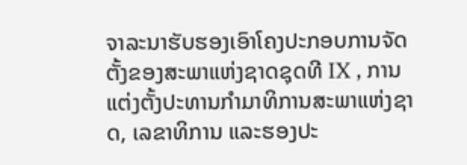ຈາລະນາຮັບຮອງເອົາໂຄງປະກອບການຈັດຕັ້ງຂອງສະພາແຫ່ງຊາດຊຸດທີ IX , ການແຕ່ງຕັ້ງປະທານກຳມາທິການສະພາແຫ່ງຊາດ, ເລຂາທິການ ແລະຮອງປະ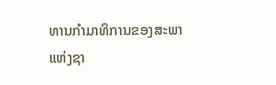ທານກຳມາທິການຂອງສະພາແຫ່ງຊາ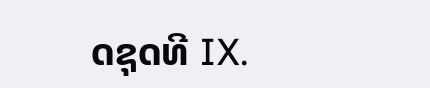ດຊຸດທີ IX.